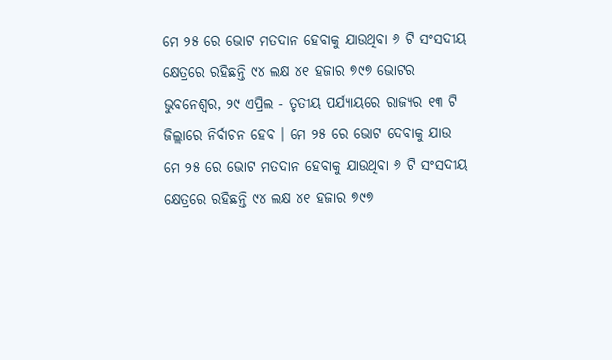ମେ ୨୫ ରେ ଭୋଟ ମତଦାନ ହେବାକୁ ଯାଉଥିବା ୬ ଟି ସଂସଦୀୟ କ୍ଷେତ୍ରରେ ରହିଛନ୍ତି ୯୪ ଲକ୍ଷ ୪୧ ହଜାର ୭୯୭ ଭୋଟର
ଭୁବନେଶ୍ୱର, ୨୯ ଏପ୍ରିଲ - ତୃତୀୟ ପର୍ଯ୍ୟାୟରେ ରାଜ୍ୟର ୧୩ ଟି ଜିଲ୍ଲାରେ ନିର୍ବାଚନ ହେବ । ମେ ୨୫ ରେ ଭୋଟ ଦେବାକୁ ଯାଉ
ମେ ୨୫ ରେ ଭୋଟ ମତଦାନ ହେବାକୁ ଯାଉଥିବା ୬ ଟି ସଂସଦୀୟ କ୍ଷେତ୍ରରେ ରହିଛନ୍ତି ୯୪ ଲକ୍ଷ ୪୧ ହଜାର ୭୯୭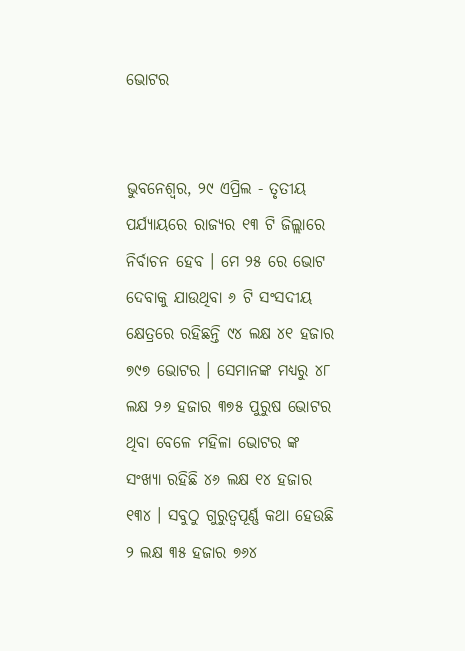ଭୋଟର


ଭୁବନେଶ୍ୱର, ୨୯ ଏପ୍ରିଲ - ତୃତୀୟ ପର୍ଯ୍ୟାୟରେ ରାଜ୍ୟର ୧୩ ଟି ଜିଲ୍ଲାରେ ନିର୍ବାଚନ ହେବ । ମେ ୨୫ ରେ ଭୋଟ ଦେବାକୁ ଯାଉଥିବା ୬ ଟି ସଂସଦୀୟ କ୍ଷେତ୍ରରେ ରହିଛନ୍ତି ୯୪ ଲକ୍ଷ ୪୧ ହଜାର ୭୯୭ ଭୋଟର । ସେମାନଙ୍କ ମଧ୍ୟରୁ ୪୮ ଲକ୍ଷ ୨୬ ହଜାର ୩୭୫ ପୁରୁଷ ଭୋଟର ଥିବା ବେଳେ ମହିଳା ଭୋଟର ଙ୍କ ସଂଖ୍ୟା ରହିଛି ୪୬ ଲକ୍ଷ ୧୪ ହଜାର ୧୩୪ । ସବୁଠୁ ଗୁରୁତ୍ୱପୂର୍ଣ୍ଣ କଥା ହେଉଛି ୨ ଲକ୍ଷ ୩୫ ହଜାର ୭୬୪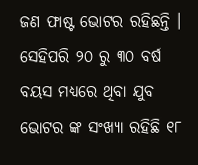ଜଣ ଫାଷ୍ଟ ଭୋଟର ରହିଛନ୍ତି । ସେହିପରି ୨୦ ରୁ ୩୦ ବର୍ଷ ବୟସ ମଧ୍ୟରେ ଥିବା ଯୁବ ଭୋଟର ଙ୍କ ସଂଖ୍ୟା ରହିଛି ୧୮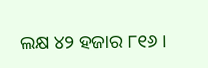ଲକ୍ଷ ୪୨ ହଜାର ୮୧୬ ।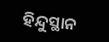ହିନ୍ଦୁସ୍ଥାନ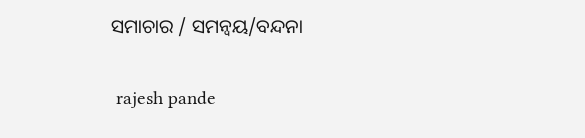ସମାଚାର / ସମନ୍ୱୟ/ବନ୍ଦନା


 rajesh pande